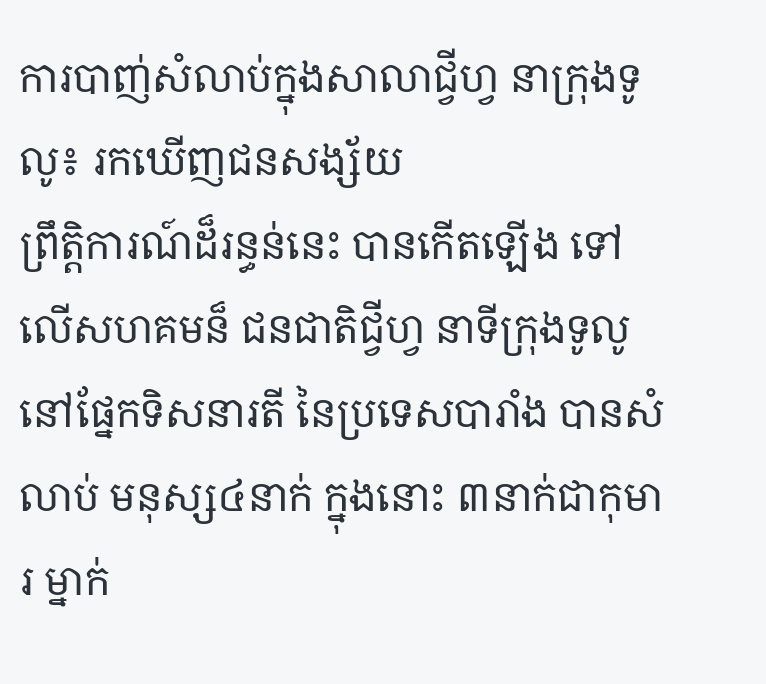ការបាញ់សំលាប់ក្នុងសាលាជ្វីហ្វ នាក្រុងទូលូ៖ រកឃើញជនសង្ស័យ
ព្រឹត្តិការណ៍ដ៏រន្ធន់នេះ បានកើតឡើង ទៅលើសហគមន៏ ជនជាតិជ្វីហ្វ នាទីក្រុងទូលូ នៅផ្នែកទិសនារតី នៃប្រទេសបារាំង បានសំលាប់ មនុស្ស៤នាក់ ក្នុងនោះ ៣នាក់ជាកុមារ ម្នាក់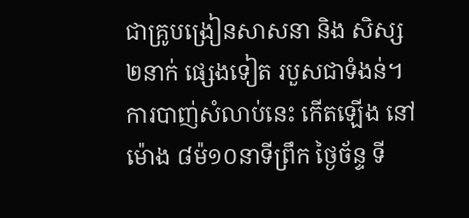ជាគ្រូបង្រៀនសាសនា និង សិស្ស ២នាក់ ផ្សេងទៀត របួសជាទំងន់។ ការបាញ់សំលាប់នេះ កើតឡើង នៅម៉ោង ៨ម៉១០នាទីព្រឹក ថ្ងៃច័ន្ទ ទី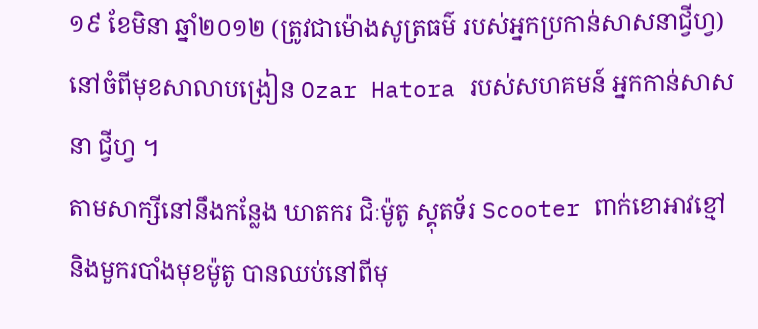១៩ ខែមិនា ឆ្នាំ២០១២ (ត្រូវជាម៉ោងសូត្រធម៌ របស់អ្នកប្រកាន់សាសនាជ្វីហ្វ) នៅចំពីមុខសាលាបង្រៀន Ozar Hatora របស់សហគមន៍ អ្នកកាន់សាសនា ជ្វីហ្វ ។
តាមសាក្សីនៅនឹងកន្លែង ឃាតករ ជិៈម៉ូតូ ស្គុតទ័រ Scooter ពាក់ខោអាវខ្មៅ និងមួករបាំងមុខម៉ូតូ បានឈប់នៅពីមុ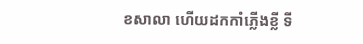ខសាលា ហើយដកកាំភ្លើងខ្លី ទី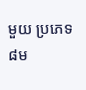មួយ ប្រភេទ ៨ម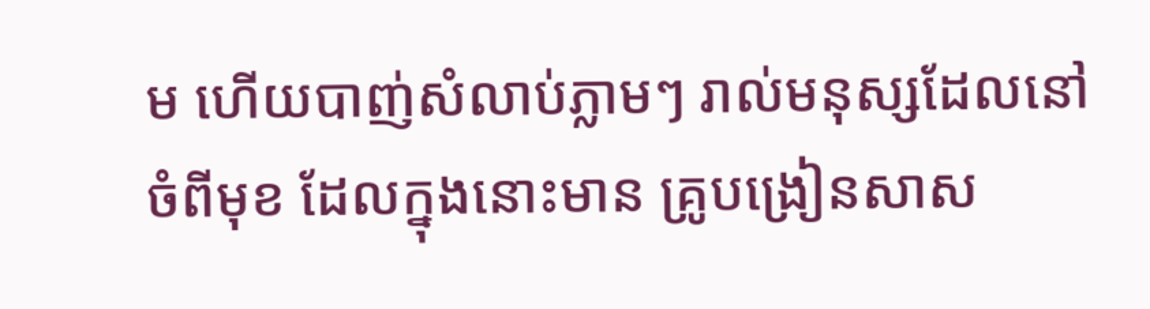ម ហើយបាញ់សំលាប់ភ្លាមៗ រាល់មនុស្សដែលនៅចំពីមុខ ដែលក្នុងនោះមាន គ្រូបង្រៀនសាស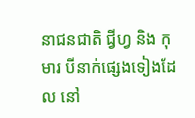នាជនជាតិ ជ្វីហ្វ និង កុមារ បីនាក់ផ្សេងទៀងដែល នៅ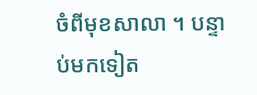ចំពីមុខសាលា ។ បន្ទាប់មកទៀត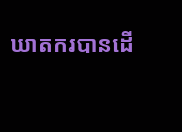ឃាតករបានដើ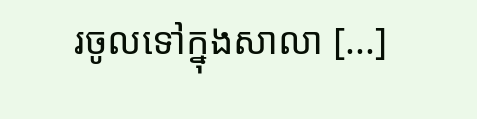រចូលទៅក្នុងសាលា [...]